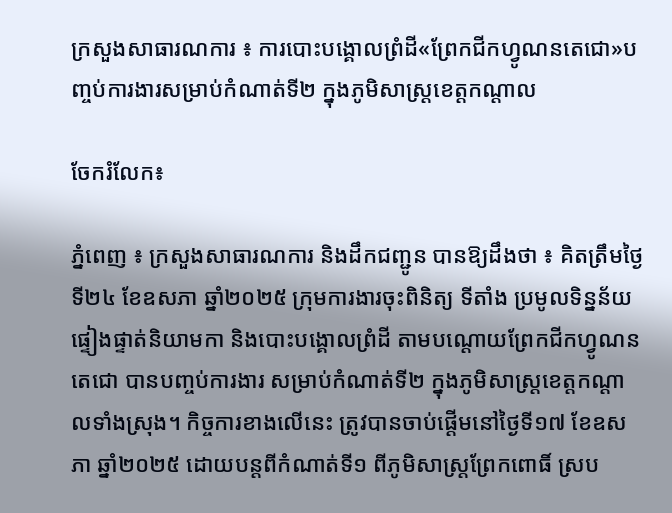ក្រសួងសាធារណការ ៖ ការបោះបង្គោលព្រំដី«ព្រែកជីកហ្វូណនតេជោ»បញ្ចប់ការងារសម្រាប់កំណាត់ទី២ ក្នុងភូមិសាស្ត្រខេត្តកណ្តាល

ចែករំលែក៖

ភ្នំពេញ ៖ ក្រសួងសាធារណការ និងដឹកជញ្ជូន បានឱ្យដឹងថា ៖ គិតត្រឹមថ្ងៃទី២៤ ខែឧសភា ឆ្នាំ២០២៥ ក្រុមការងារចុះពិនិត្យ ទីតាំង ប្រមូលទិន្នន័យ ផ្ទៀងផ្ទាត់និយាមកា និងបោះបង្គោលព្រំដី តាមបណ្តោយព្រែកជីកហ្វូណនតេជោ បានបញ្ចប់ការងារ សម្រាប់កំណាត់ទី២ ក្នុងភូមិសាស្ត្រខេត្តកណ្តាលទាំងស្រុង។ កិច្ចការខាងលើនេះ ត្រូវបានចាប់ផ្តើមនៅថ្ងៃទី១៧ ខែឧសភា ឆ្នាំ២០២៥ ដោយបន្តពីកំណាត់ទី១ ពីភូមិសាស្ត្រព្រែកពោធិ៍ ស្រប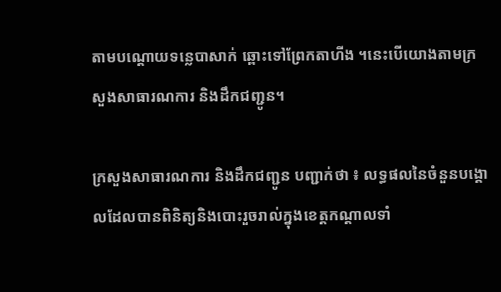តាមបណ្តោយទន្លេបាសាក់ ឆ្ពោះទៅព្រែកតាហីង ។នេះបើយោងតាមក្រសួងសាធារណការ និងដឹកជញ្ជូន។

ក្រសួងសាធារណការ និងដឹកជញ្ជូន បញ្ជាក់ថា ៖ លទ្ធផលនៃចំនួនបង្គោលដែលបានពិនិត្យនិងបោះរួចរាល់ក្នុងខេត្តកណ្តាលទាំ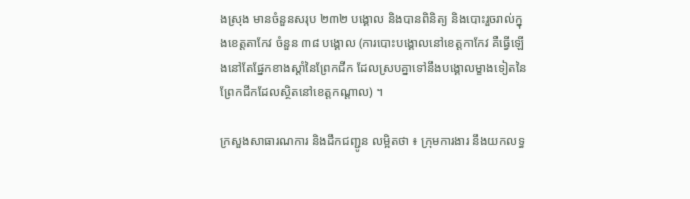ងស្រុង មានចំនួនសរុប ២៣២ បង្គោល និងបានពិនិត្យ និងបោះរួចរាល់ក្នុងខេត្តតាកែវ ចំនួន ៣៨ បង្គោល (ការបោះបង្គោលនៅខេត្តកាកែវ គឺធ្វើឡើងនៅតែផ្នែកខាងស្តាំនៃព្រែកជីក ដែលស្របគ្នាទៅនឹងបង្គោលម្ខាងទៀតនៃព្រែកជីកដែលស្ថិតនៅខេត្តកណ្តាល) ។

ក្រសួងសាធារណការ និងដឹកជញ្ជូន លម្អិតថា ៖ ក្រុមការងារ នឹងយកលទ្ធ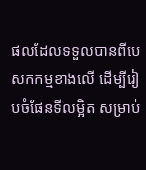ផលដែលទទួលបានពីបេសកកម្មខាងលើ ដើម្បីរៀបចំផែនទីលម្អិត សម្រាប់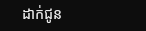ដាក់ជូន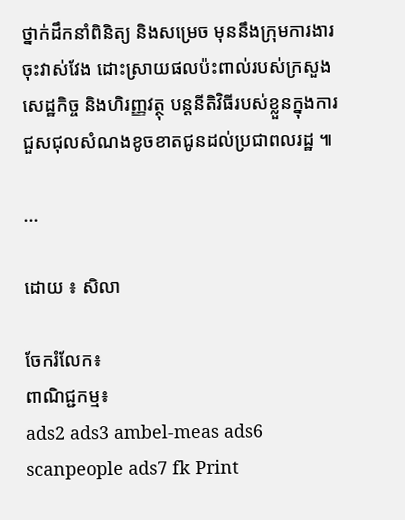ថ្នាក់ដឹកនាំពិនិត្យ និងសម្រេច មុននឹងក្រុមការងារចុះវាស់វែង ដោះស្រាយផលប៉ះពាល់របស់ក្រសួងសេដ្ឋកិច្ច និងហិរញ្ញវត្ថុ បន្តនីតិវិធីរបស់ខ្លួនក្នុងការជួសជុលសំណងខូចខាតជូនដល់ប្រជាពលរដ្ឋ ៕

...

ដោយ ៖ សិលា

ចែករំលែក៖
ពាណិជ្ជកម្ម៖
ads2 ads3 ambel-meas ads6 scanpeople ads7 fk Print